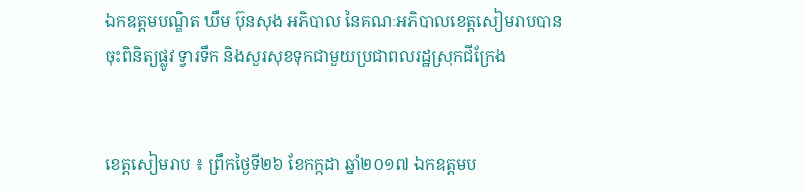ឯកឧត្តមបណ្ឌិត ឃឹម ប៊ុនសុង អភិបាល នៃគណៈអភិបាលខេត្តសៀមរាបបានចុះពិនិត្យផ្លូវ ទ្វារទឹក និងសួរសុខទុកជាមួយប្រជាពលរដ្ឋស្រុកជីក្រែង


ខេត្តសៀមរាប ៖ ព្រឹកថ្ងៃទី២៦ ខែកក្កដា ឆ្នាំ២០១៧ ឯកឧត្តមប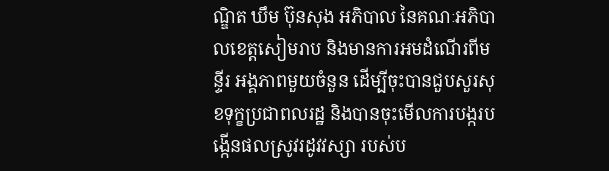ណ្ឌិត ឃឹម ប៊ុនសុង អភិបាល នៃគណៈអភិបាលខេត្តសៀមរាប និងមានការអមដំណើរពីមន្ទីរ អង្គភាពមួយចំនួន ដើម្បីចុះបានជួបសួរសុខទុក្ខប្រជាពលរដ្ឋ និងបានចុះមើលការបង្ករបង្កើនផលស្រូវរដូវវស្សា របស់ប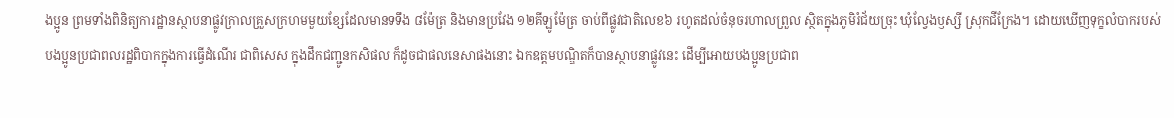ងប្អូន ព្រមទាំងពិនិត្យការដ្ឋានស្ថាបនាផ្លូវក្រាលគ្រួសក្រហមមួយខ្សែដែលមានទទឹង ៨ម៉ែត្រ និងមានប្រវែង ១២គីឡូម៉ែត្រ ចាប់ពីផ្លូវជាតិលេខ៦ រហូតដល់ចំនុចរហាលព្រួល ស្ថិតក្នុងភូមិរំជ័យច្រុះ ឃុំល្វែងឫស្សី ស្រុកជីក្រែង។ ដោយឃើញទុក្ខលំបាករបស់បងប្អូនប្រជាពលរដ្ឋពិបាកក្នុងការធ្វើដំណើរ ជាពិសេស ក្នុងដឹកជញ្ជូនកសិផល ក៏ដូចជាផលនេសាផងនោះ ឯកឧត្តមបណ្ឌិតក៏បានស្ថាបនាផ្លូវនេះ ដើម្បីអោយបងប្អូនប្រជាព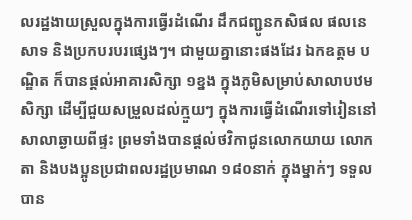លរដ្ឋងាយស្រួលក្នុងការធ្វើរដំណើរ ដឹកជញ្ជូនកសិផល ផលនេសាទ និងប្រកបរបរផ្សេងៗ។ ជាមួយគ្នានោះផងដែរ ឯកឧត្តម បណ្ឌិត ក៏បានផ្ដល់អាគារសិក្សា ១ខ្នង ក្នុងភូមិសម្រាប់សាលាបឋមសិក្សា ដើម្បីជួយសម្រួលដល់ក្មួយៗ ក្នុងការធ្វើដំណើរទៅរៀននៅសាលាឆ្ងាយពីផ្ទះ ព្រមទាំងបានផ្តល់ថវិកាជូនលោកយាយ លោកតា និងបងប្អូនប្រជាពលរដ្ឋប្រមាណ ១៨០នាក់ ក្នុងម្នាក់ៗ ទទួលបាន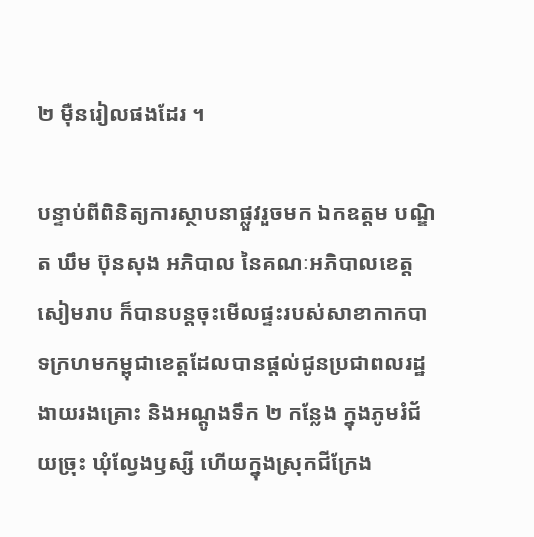២ ម៉ឺនរៀលផងដែរ ។

បន្ទាប់ពីពិនិត្យការស្ថាបនាផ្លួវរួចមក ឯកឧត្តម បណ្ឌិត ឃឹម ប៊ុនសុង អភិបាល នៃគណៈអភិបាលខេត្តសៀមរាប ក៏បានបន្តចុះមើលផ្ទះរបស់សាខាកាកបាទក្រហមកម្ពុជាខេត្តដែលបានផ្ដល់ជូនប្រជាពលរដ្ឋងាយរងគ្រោះ និងអណ្ដូងទឹក ២ កន្លែង ក្នុងភូមរំជ័យច្រុះ ឃុំល្វែងឫស្សី ហើយក្នុងស្រុកជីក្រែង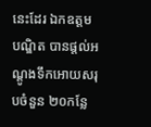នេះដែរ ឯកឧត្តម បណ្ឌិត បានផ្តល់អណ្ដូងទឹកអោយសរុបចំនួន ២០កន្លែ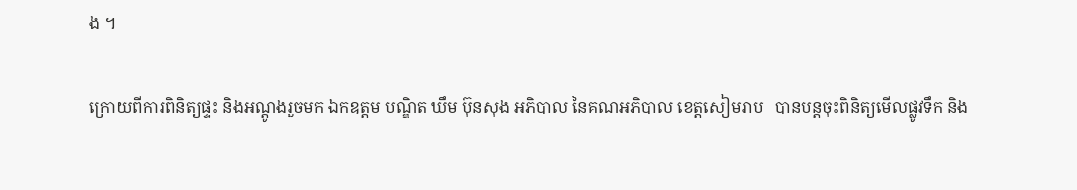ង ។

ក្រោយពីការពិនិត្យផ្ទះ និងអណ្តូងរួចមក ឯកឧត្តម បណ្ឌិត ឃឹម ប៊ុនសុង អភិបាល នៃគណអភិបាល ខេត្តសៀមរាប   បានបន្តចុះពិនិត្យមើលផ្លូវទឹក និង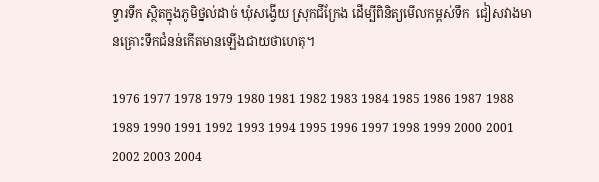ទ្វារទឹក ស្ថិតក្នុងភូមិថ្នល់ដាច់ ឃុំសង្វើយ ស្រុកជីក្រែង ដើម្បីពិនិត្យមើលកម្ពស់ទឹក  ជៀសវាងមានគ្រោះទឹកជំនន់កើតមានឡើងជាយថាហេតុ។

1976 1977 1978 1979 1980 1981 1982 1983 1984 1985 1986 1987 1988 1989 1990 1991 1992 1993 1994 1995 1996 1997 1998 1999 2000 2001 2002 2003 2004